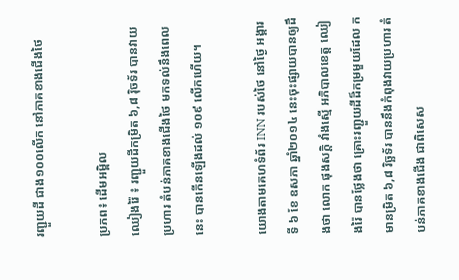រញ្ជួយដី ជាង១០០លើក នៅភាគខាងជើងថៃ

ប្រភព៖ ដើមអម្ពិល
ឈៀងរ៉ៃ ៖ រញ្ជួយដីកម្រិត ៦,៨ រ៉ិចទ័រ បានវាយប្រហារ តំបន់ភាគខាងជើងថៃ មកទល់នឹងពេលនេះ បានកើនឡើងដល់ ១០៩ លើកហើយ។

យោងតាមគេហទំព័រ INN របស់ថៃ នៅថ្ងៃ អង្គារ ទី ៦ ខែ ឧសភា ឆ្នាំ២០១៤ នេះចុះផ្សាយបានឲ្យដឹងថា លោក ផុងសក្តិ វាំងស្មើ អភិបាលខេត្ត ឈៀងរ៉ៃ បានថ្លែងថា គ្រោះរញ្ជួយដីដ៏កម្រមួយដែល កមានម្រិត ៦,៨ រិច្ឆទ័រ បាននឹងកំពុងវាយប្រហារ តំបន់ភាគខាងជើង ជាពិសេស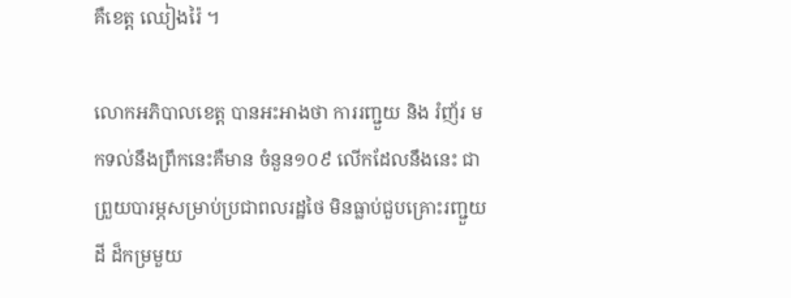គឺខេត្ត ឈៀងរ៉ៃ ។

លោកអភិបាលខេត្ត បានអះអាងថា ការរញ្ជួយ និង រំញ័រ មកទល់នឹងព្រឹកនេះគឺមាន ចំនួន១០៩ លើកដែលនឹងនេះ ជាព្រួយបារម្ភសម្រាប់ប្រជាពលរដ្ឋថៃ មិនធ្លាប់ជួបគ្រោះរញ្ជួយដី ដ៏កម្រមួយ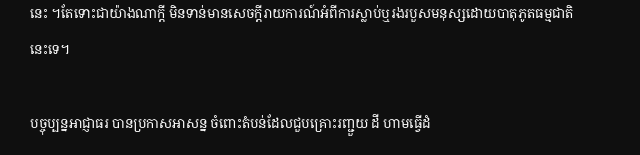នេះ ។តែទោះជាយ៉ាងណាក្តី មិនទាន់មានសេចក្តីរាយការណ៍អំពីការស្លាប់ឬរងរបួសមនុស្សដោយបាតុភូតធម្មជាតិនេះទេ។

បច្ចុប្បន្នអាជ្ញាធរ បានប្រកាសអាសន្ន ចំពោះតំបន់ដែលជួបគ្រោះរញ្ជួយ ដី ហាមធ្វើដំ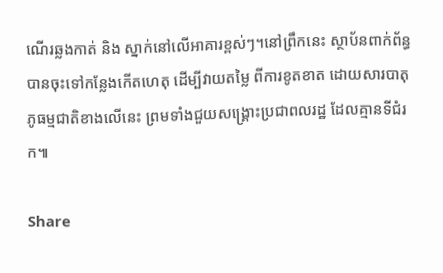ណើរឆ្លងកាត់ និង ស្នាក់នៅលើអាគារខ្ពស់ៗ។នៅព្រឹកនេះ ស្ថាប័នពាក់ព័ន្ធ បានចុះទៅកន្លែងកើតហេតុ ដើម្បីវាយតម្លៃ ពីការខូតខាត ដោយសារបាតុភូធម្មជាតិខាងលើនេះ ព្រមទាំងជួយសង្គ្រោះប្រជាពលរដ្ឋ ដែលគ្មានទីជំរក៕

Share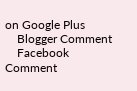on Google Plus
    Blogger Comment
    Facebook Comment